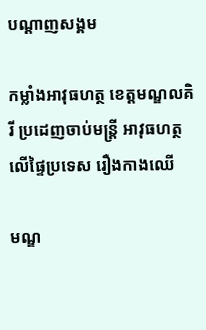បណ្តាញសង្គម

កម្លាំងអាវុធហត្ថ ខេត្តមណ្ឌលគិរី ប្រដេញចាប់មន្ត្រី អាវុធហត្ថលើផ្ទៃប្រទេស រឿងកាងឈើ

មណ្ឌ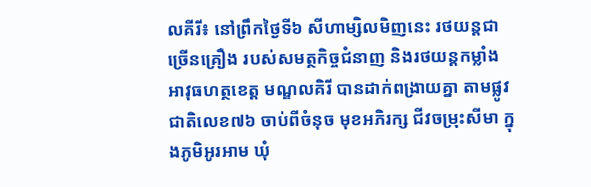លគីរី៖ នៅព្រឹកថ្ងៃទី៦ សីហាម្សិលមិញនេះ រថយន្តជាច្រើនគ្រឿង របស់សមត្ថកិច្ចជំនាញ និងរថយន្តកម្លាំង អាវុធហត្ថខេត្ត មណ្ឌលគិរី បានដាក់ពង្រាយគ្នា តាមផ្លូវជាតិលេខ៧៦ ចាប់ពីចំនុច មុខអភិរក្ស ជីវចម្រុះសីមា ក្នុងភូមិអូរអាម ឃុំ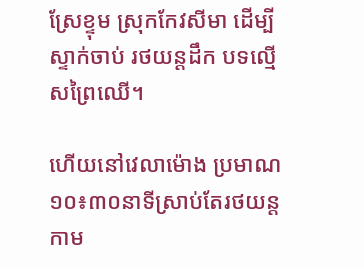ស្រែខ្ទុម ស្រុកកែវសីមា ដើម្បីស្ទាក់ចាប់ រថយន្តដឹក បទល្មើសព្រៃឈើ។

ហើយនៅវេលាម៉ោង ប្រមាណ១០៖៣០នាទីស្រាប់តែរថយន្តកាម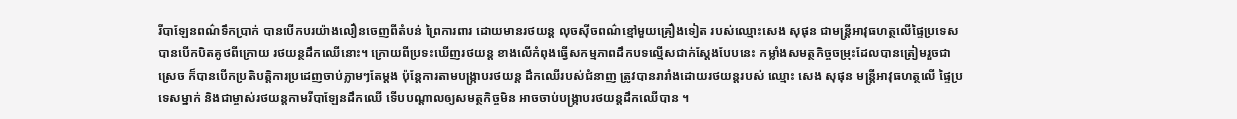រីបាឡែនពណ៌ទឹកប្រាក់ បានបើកបរយ៉ាងលឿនចេញពីតំបន់ ព្រៃការពារ ដោយមានរថយន្ត លុចស៊ីចពណ៌ខ្មៅមួយគ្រឿងទៀត របស់ឈ្មោះសេង សុផុន ជាមន្ត្រីអាវុធហត្ថលើផ្ទៃប្រទេសបានបើកបិតគូថពីក្រោយ រថយន្ថដឹកឈើនោះ។ ក្រោយពីប្រទះឃើញរថយន្ត ខាងលើកំពុងធ្វើសកម្មភាពដឹកបទល្មើសជាក់ស្តែងបែបនេះ កម្លាំងសមត្ថកិច្ចចម្រុះដែលបានត្រៀមរួចជាស្រេច ក៏បានបើកប្រតិបត្តិការប្រដេញចាប់ភ្លាមៗតែម្តង ប៉ុន្តែការតាមបង្ក្រាបរថយន្ត ដឹកឈើរបស់ជំនាញ ត្រូវបានរារាំងដោយរថយន្តរបស់ ឈ្មោះ សេង សុផុន មន្ត្រីអាវុធហត្ថលើ ផ្ទៃប្រទេសម្នាក់ និងជាម្ចាស់រថយន្តកាមរីបាឡែនដឹកឈើ ទើបបណ្តាលឲ្យសមត្ថកិច្ចមិន អាចចាប់បង្ក្រាបរថយន្តដឹកឈើបាន ។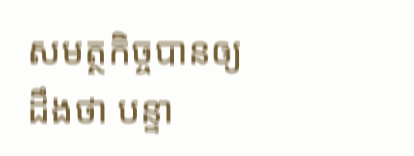សមត្ថកិច្ចបានឲ្យដឹងថា បន្ទា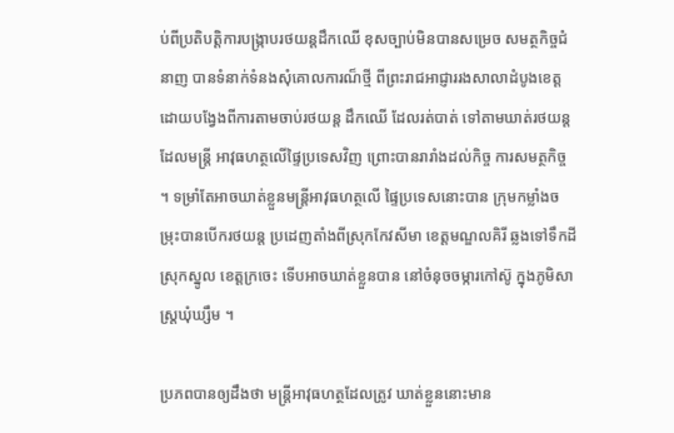ប់ពីប្រតិបត្តិការបង្ក្រាបរថយន្តដឹកឈើ ខុសច្បាប់មិនបានសម្រេច សមត្ថកិច្ចជំនាញ បានទំនាក់ទំនងសុំគោលការណ៏ថ្មី ពីព្រះរាជអាជ្ញាររងសាលាដំបូងខេត្ត ដោយបង្វែងពីការតាមចាប់រថយន្ត ដឹកឈើ ដែលរត់បាត់ ទៅតាមឃាត់រថយន្តដែលមន្ត្រី អាវុធហត្ថលើផ្ទៃប្រទេសវិញ ព្រោះបានរារាំងដល់កិច្ច ការសមត្ថកិច្ច ។ ទម្រាំតែអាចឃាត់ខ្លួនមន្ត្រីអាវុធហត្ថលើ ផ្ទៃប្រទេសនោះបាន ក្រុមកម្លាំងចម្រុះបានបើករថយន្ត ប្រដេញតាំងពីស្រុកកែវសីមា ខេត្តមណ្ឌលគិរី ឆ្លងទៅទឹកដីស្រុកស្នូល ខេត្តក្រចេះ ទើបអាចឃាត់ខ្លួនបាន នៅចំនុចចម្ការកៅស៊ូ ក្នុងភូមិសាស្ត្រឃុំឃ្សឹម ។

ប្រភពបានឲ្យដឹងថា មន្ត្រីអាវុធហត្ថដែលត្រូវ ឃាត់ខ្លួននោះមាន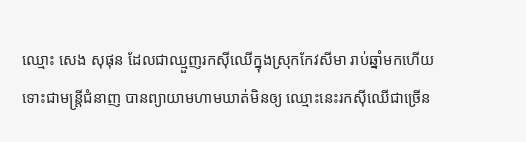ឈ្មោះ សេង សុផុន ដែលជាឈ្មួញរកស៊ីឈើក្នុងស្រុកកែវសីមា រាប់ឆ្នាំមកហើយ ទោះជាមន្ត្រីជំនាញ បានព្យាយាមហាមឃាត់មិនឲ្យ ឈ្មោះនេះរកស៊ីឈើជាច្រើន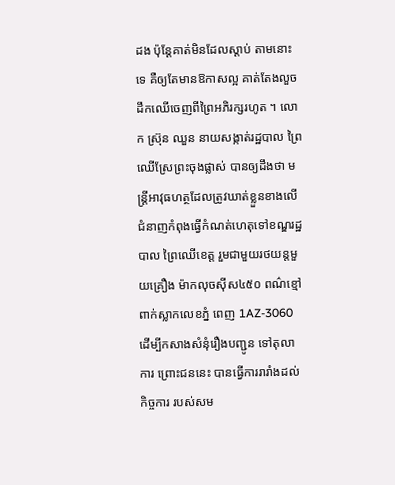ដង ប៉ុន្តែគាត់មិនដែលស្តាប់ តាមនោះទេ គឺឲ្យតែមានឱកាសល្អ គាត់តែងលួចដឹកឈើចេញពីព្រៃអភិរក្សរហូត ។ លោក ស្រ៊ុន ឈួន នាយសង្កាត់រដ្ឋបាល ព្រៃឈើស្រែព្រះចុងផ្លាស់ បានឲ្យដឹងថា មន្ត្រីអាវុធហត្ថដែលត្រូវឃាត់ខ្លួនខាងលើ ជំនាញកំពុងធ្វើកំណត់ហេតុទៅខណ្ឌរដ្ឋបាល ព្រៃឈើខេត្ត រួមជាមួយរថយន្តមួយគ្រឿង ម៉ាកលុចស៊ីស៤៥០ ពណ៌ខ្មៅ ពាក់ស្លាកលេខភ្នំ ពេញ 1AZ-3060 ដើម្បីកសាងសំនុំរឿងបញ្ជូន ទៅតុលាការ ព្រោះជននេះ បានធ្វើការរារាំងដល់កិច្ចការ របស់សម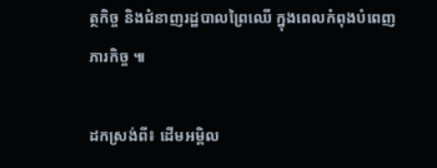ត្ថកិច្ច និងជំនាញរដ្ឋបាលព្រៃឈើ ក្នុងពេលកំពុងបំពេញភារកិច្ច ៕

ដកស្រង់ពី៖ ដើមអម្ពិល